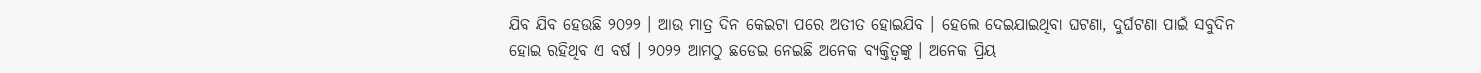ଯିବ ଯିବ ହେଉଛି ୨୦୨୨ । ଆଉ ମାତ୍ର ଦିନ କେଇଟା ପରେ ଅତୀତ ହୋଇଯିବ । ହେଲେ ଦେଇଯାଇଥିବା ଘଟଣା, ଦୁର୍ଘଟଣା ପାଇଁ ସବୁଦିନ ହୋଇ ରହିଥିବ ଏ ବର୍ଷ । ୨୦୨୨ ଆମଠୁ ଛଡେଇ ନେଇଛି ଅନେକ ବ୍ୟକ୍ତିତ୍ୱଙ୍କୁ । ଅନେକ ପ୍ରିୟ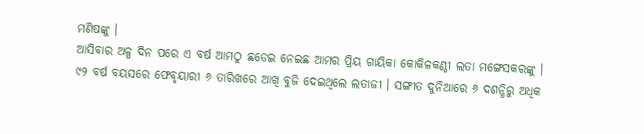ମଣିଷଙ୍କୁ ।
ଆସିବାର ଅଳ୍ପ ଦିନ ପରେ ଏ ବର୍ଷ ଆମଠୁ ଛଡେଇ ନେଇଛ ଆମର ପ୍ରିୟ ଗାୟିକା କୋକିଳକଣ୍ଠୀ ଲତା ମଙ୍ଗେସକରଙ୍କୁ । ୯୨ ବର୍ଷ ବୟସରେ ଫେବୃୟାରୀ ୬ ତାରିଖରେ ଆଖି ବୁଜି ଦେଇଥିଲେ ଲତାଜୀ । ସଙ୍ଗୀତ ଦୁନିଆରେ ୬ ଦଶନ୍ଧିରୁ ଅଧିକ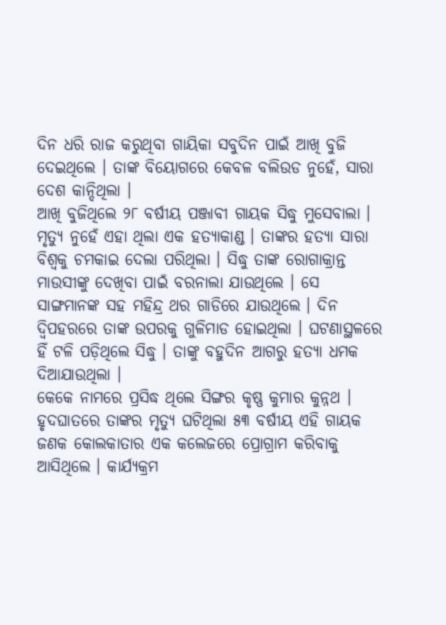ଦିନ ଧରି ରାଜ କରୁଥିବା ଗାୟିକା ସବୁଦିନ ପାଇଁ ଆଖି ବୁଜି ଦେଇଥିଲେ । ତାଙ୍କ ବିୟୋଗରେ କେବଳ ବଲିଉଡ ନୁହେଁ, ସାରା ଦେଶ କାନ୍ଦିଥିଲା ।
ଆଖି ବୁଜିଥିଲେ ୨୮ ବର୍ଷୀୟ ପଞ୍ଜାବୀ ଗାୟକ ସିଦ୍ଧୁ ମୁସେବାଲା । ମୃତ୍ୟୁ ନୁହେଁ ଏହା ଥିଲା ଏକ ହତ୍ୟାକାଣ୍ଡ । ତାଙ୍କର ହତ୍ୟା ସାରା ବିଶ୍ୱକୁ ଚମକାଇ ଦେଲା ପରିଥିଲା । ସିଦ୍ଧୁ ତାଙ୍କ ରୋଗାକ୍ରାନ୍ତ ମାଉସୀଙ୍କୁ ଦେଖିବା ପାଇଁ ବରନାଲା ଯାଉଥିଲେ । ସେ ସାଙ୍ଗମାନଙ୍କ ସହ ମହିନ୍ଦ୍ର ଥର ଗାଡିରେ ଯାଉଥିଲେ । ଦିନ ଦ୍ୱିପହରରେ ତାଙ୍କ ଉପରକୁ ଗୁଳିମାଡ ହୋଇଥିଲା । ଘଟଣାସ୍ଥଳରେ ହିଁ ଟଳି ପଡ଼ିଥିଲେ ସିଦ୍ଧୁ । ତାଙ୍କୁ ବହୁଦିନ ଆଗରୁ ହତ୍ୟା ଧମକ ଦିଆଯାଉଥିଲା ।
କେକେ ନାମରେ ପ୍ରସିଦ୍ଧ ଥିଲେ ସିଙ୍ଗର କୃଷ୍ଣ କୁମାର କୁନ୍ନଥ । ହୃଦଘାତରେ ତାଙ୍କର ମୃତ୍ୟୁ ଘଟିଥିଲା ୫୩ ବର୍ଷୀୟ ଏହି ଗାୟକ ଜଣକ କୋଲକାତାର ଏକ କଲେଜରେ ପ୍ରୋଗ୍ରାମ କରିବାକୁ ଆସିଥିଲେ । କାର୍ଯ୍ୟକ୍ରମ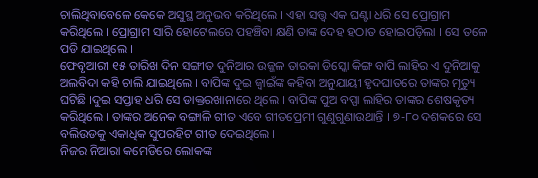ଚାଲିଥିବାବେଳେ କେକେ ଅସୁସ୍ଥ ଅନୁଭବ କରିଥିଲେ । ଏହା ସତ୍ତ୍ୱ ଏକ ଘଣ୍ଟା ଧରି ସେ ପ୍ରୋଗ୍ରାମ କରିଥିଲେ । ପ୍ରୋଗ୍ରାମ ସାରି ହୋଟେଲରେ ପହଞ୍ଚିବା କ୍ଷଣି ତାଙ୍କ ଦେହ ହଠାତ ହୋଇପଡ଼ିଲା । ସେ ତଳେ ପଡି ଯାଇଥିଲେ ।
ଫେବୃଆରୀ ୧୫ ତାରିଖ ଦିନ ସଙ୍ଗୀତ ଦୁନିଆର ଉଜ୍ଜଳ ତାରକା ଡିସ୍କୋ କିଙ୍ଗ ବାପି ଲାହିର ଏ ଦୁନିଆକୁ ଅଲବିଦା କହି ଚାଲି ଯାଇଥିଲେ । ବାପିଙ୍କ ଦୁଇ ଜ୍ୱାଇଁଙ୍କ କହିବା ଅନୁଯାୟୀ ହୃଦଘାତରେ ତାଙ୍କର ମୃତ୍ୟୁ ଘଟିଛି ।ଦୁଇ ସପ୍ତାହ ଧରି ସେ ଡାକ୍ତରଖାନାରେ ଥିଲେ । ବାପିଙ୍କ ପୁଅ ବପ୍ପା ଲାହିର ତାଙ୍କର ଶେଷକୃତ୍ୟ କରିଥିଲେ । ତାଙ୍କର ଅନେକ ବଙ୍ଗାଳି ଗୀତ ଏବେ ଗୀତପ୍ରେମୀ ଗୁଣୁଗୁଣାଉଥାନ୍ତି । ୭-୮୦ ଦଶକରେ ସେ ବଲିଉଡକୁ ଏକାଧିକ ସୁପରହିଟ ଗୀତ ଦେଇଥିଲେ ।
ନିଜର ନିଆରା କମେଡିରେ ଲୋକଙ୍କ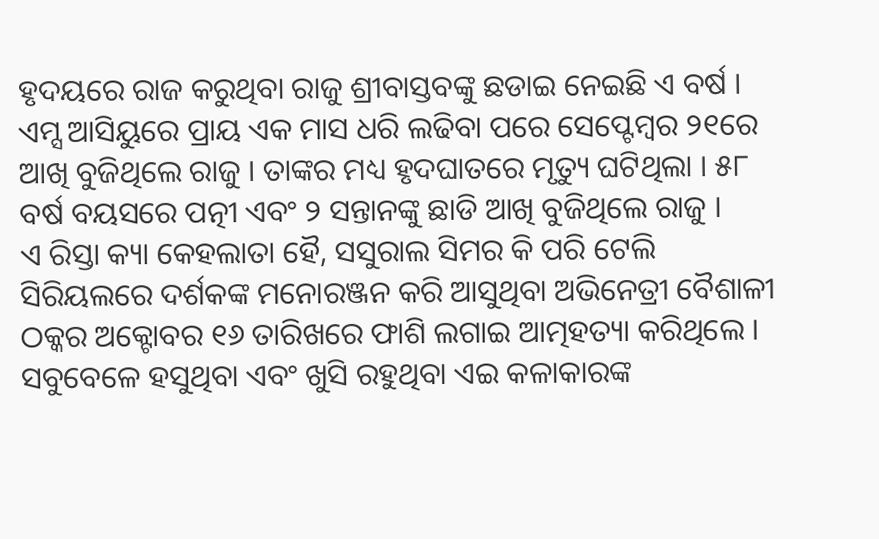ହୃଦୟରେ ରାଜ କରୁଥିବା ରାଜୁ ଶ୍ରୀବାସ୍ତବଙ୍କୁ ଛଡାଇ ନେଇଛି ଏ ବର୍ଷ । ଏମ୍ସ ଆସିୟୁରେ ପ୍ରାୟ ଏକ ମାସ ଧରି ଲଢିବା ପରେ ସେପ୍ଟେମ୍ବର ୨୧ରେ ଆଖି ବୁଜିଥିଲେ ରାଜୁ । ତାଙ୍କର ମଧ୍ୟ ହୃଦଘାତରେ ମୃତ୍ୟୁ ଘଟିଥିଲା । ୫୮ ବର୍ଷ ବୟସରେ ପତ୍ନୀ ଏବଂ ୨ ସନ୍ତାନଙ୍କୁ ଛାଡି ଆଖି ବୁଜିଥିଲେ ରାଜୁ ।
ଏ ରିସ୍ତା କ୍ୟା କେହଲାତା ହୈ, ସସୁରାଲ ସିମର କି ପରି ଟେଲି ସିରିୟଲରେ ଦର୍ଶକଙ୍କ ମନୋରଞ୍ଜନ କରି ଆସୁଥିବା ଅଭିନେତ୍ରୀ ବୈଶାଳୀ ଠକ୍କର ଅକ୍ଟୋବର ୧୬ ତାରିଖରେ ଫାଶି ଲଗାଇ ଆତ୍ମହତ୍ୟା କରିଥିଲେ । ସବୁବେଳେ ହସୁଥିବା ଏବଂ ଖୁସି ରହୁଥିବା ଏଇ କଳାକାରଙ୍କ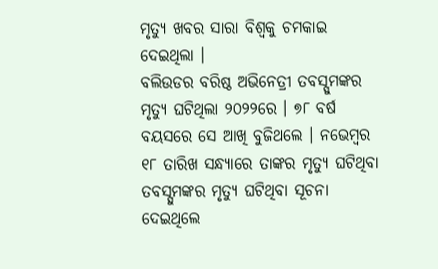ମୃତ୍ୟୁ ଖବର ସାରା ବିଶ୍ୱକୁ ଚମକାଇ ଦେଇଥିଲା ।
ବଲିଉଡର ବରିଷ୍ଠ ଅଭିନେତ୍ରୀ ତବସ୍ସୁମଙ୍କର ମୃତ୍ୟୁ ଘଟିଥିଲା ୨୦୨୨ରେ । ୭୮ ବର୍ଷ ବୟସରେ ସେ ଆଖି ବୁଜିଥଲେ । ନଭେମ୍ବର ୧୮ ତାରିଖ ସନ୍ଧ୍ୟାରେ ତାଙ୍କର ମୃତ୍ୟୁ ଘଟିଥିବା ତବସ୍ସୁମଙ୍କର ମୃତ୍ୟୁ ଘଟିଥିବା ସୂଚନା ଦେଇଥିଲେ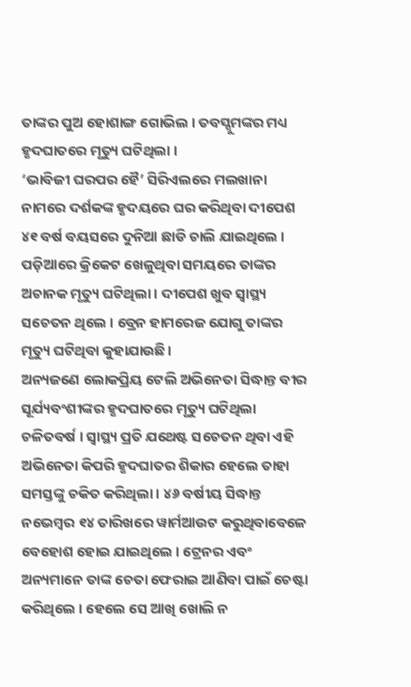ତାଙ୍କର ପୁଅ ହୋଶାଙ୍ଗ ଗୋଭିଲ । ତବସ୍ସୁମଙ୍କର ମଧ୍ୟ ହୃଦଘାତରେ ମୃତ୍ୟୁ ଘଟିଥିଲା ।
‘ଭାବିଜୀ ଘରପର ହୈ’ ସିରିଏଲରେ ମଲଖାନା ନାମରେ ଦର୍ଶକଙ୍କ ହୃଦୟରେ ଘର କରିଥିବା ଦୀପେଶ ୪୧ ବର୍ଷ ବୟସରେ ଦୁନିଆ ଛାଡି ଚାଲି ଯାଇଥିଲେ । ପଡ଼ିଆରେ କ୍ରିକେଟ ଖେଳୁଥିବା ସମୟରେ ତାଙ୍କର ଅଚାନକ ମୃତ୍ୟୁ ଘଟିଥିଲା । ଦୀପେଶ ଖୁବ ସ୍ୱାସ୍ଥ୍ୟ ସଚେତନ ଥିଲେ । ବ୍ରେନ ହାମରେଜ ଯୋଗୁ ତାଙ୍କର ମୃତ୍ୟୁ ଘଟିଥିବା କୁହାଯାଉଛି।
ଅନ୍ୟଜଣେ ଲୋକପ୍ରିୟ ଟେଲି ଅଭିନେତା ସିଦ୍ଧାନ୍ତ ବୀର ସୂର୍ଯ୍ୟବଂଶୀଙ୍କର ହୃଦଘାତରେ ମୃତ୍ୟୁ ଘଟିଥିଲା ଚଳିତବର୍ଷ । ସ୍ୱାସ୍ଥ୍ୟ ପ୍ରତି ଯଥେଷ୍ଟ ସଚେତନ ଥିବା ଏହି ଅଭିନେତା କିପରି ହୃଦଘାତର ଶିକାର ହେଲେ ତାହା ସମସ୍ତଙ୍କୁ ଚକିତ କରିଥିଲା । ୪୬ ବର୍ଷୀୟ ସିଦ୍ଧାନ୍ତ ନଭେମ୍ବର ୧୪ ତାରିଖରେ ୱାର୍ମଆଉଟ କରୁଥିବାବେଳେ ବେହୋଶ ହୋଇ ଯାଇଥିଲେ । ଟ୍ରେନର ଏବଂ ଅନ୍ୟମାନେ ତାଙ୍କ ଚେତା ଫେରାଇ ଆଣିବା ପାଇଁ ଚେଷ୍ଟା କରିଥିଲେ । ହେଲେ ସେ ଆଖି ଖୋଲି ନ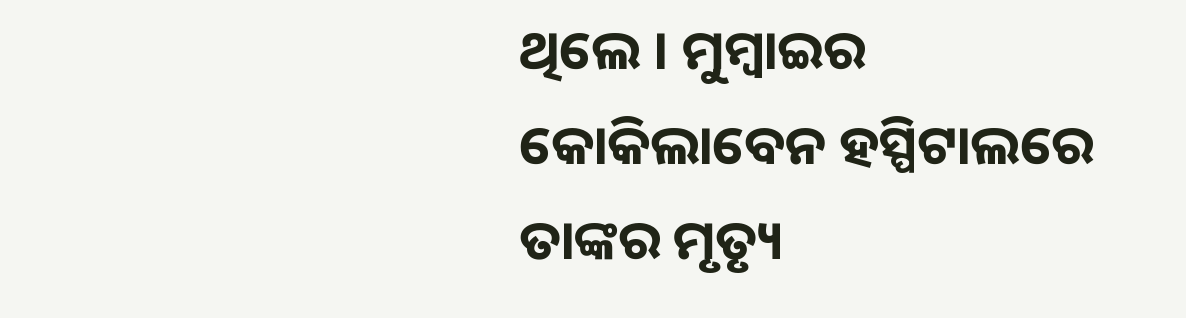ଥିଲେ । ମୁମ୍ବାଇର କୋକିଲାବେନ ହସ୍ପିଟାଲରେ ତାଙ୍କର ମୃତ୍ୟୃ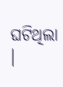ଘଟିଥିଲା ।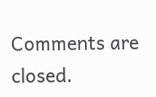Comments are closed.